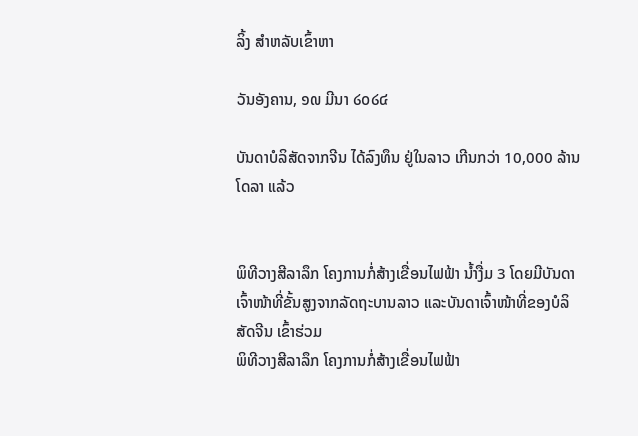ລິ້ງ ສຳຫລັບເຂົ້າຫາ

ວັນອັງຄານ, ໑໙ ມີນາ ໒໐໒໔

ບັນດາບໍລິສັດຈາກຈີນ ໄດ້ລົງທຶນ ຢູ່ໃນລາວ ເກີນກວ່າ 10,000 ລ້ານໂດລາ ແລ້ວ


ພິທີວາງສີລາລຶກ ໂຄງການກໍ່ສ້າງເຂື່ອນໄຟຟ້າ ນ້ຳງື່ມ 3 ໂດຍມີບັນດາເຈົ້າໜ້າທີ່ຂັ້ນສູງຈາກລັດຖະບານລາວ ແລະບັນດາເຈົ້າໜ້າທີ່ຂອງບໍລິສັດຈີນ ເຂົ້າຮ່ວມ
ພິທີວາງສີລາລຶກ ໂຄງການກໍ່ສ້າງເຂື່ອນໄຟຟ້າ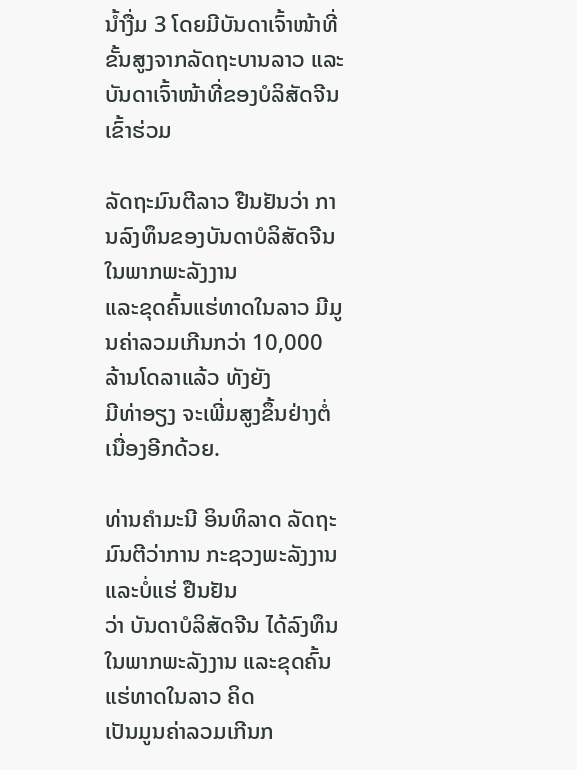ນ້ຳງື່ມ 3 ໂດຍມີບັນດາເຈົ້າໜ້າທີ່ຂັ້ນສູງຈາກລັດຖະບານລາວ ແລະບັນດາເຈົ້າໜ້າທີ່ຂອງບໍລິສັດຈີນ ເຂົ້າຮ່ວມ

ລັດຖະມົນຕີລາວ ຢືນຢັນວ່າ ການລົງທຶນຂອງບັນດາບໍລິສັດຈີນ ໃນພາກພະລັງງານ
ແລະຂຸດຄົ້ນແຮ່ທາດໃນລາວ ມີມູນຄ່າລວມເກີນກວ່າ 10,000 ລ້ານໂດລາແລ້ວ ທັງຍັງ
ມີທ່າອຽງ ຈະເພີ່ມສູງຂຶ້ນຢ່າງຕໍ່ເນື່ອງອີກດ້ວຍ.

ທ່ານຄຳມະນີ ອິນທິລາດ ລັດຖະມົນຕີວ່າການ ກະຊວງພະລັງງານ ແລະບໍ່ແຮ່ ຢືນຢັນ
ວ່າ ບັນດາບໍລິສັດຈີນ ໄດ້ລົງທຶນໃນພາກພະລັງງານ ແລະຂຸດຄົ້ນແຮ່ທາດໃນລາວ ຄິດ
ເປັນມູນຄ່າລວມເກີນກ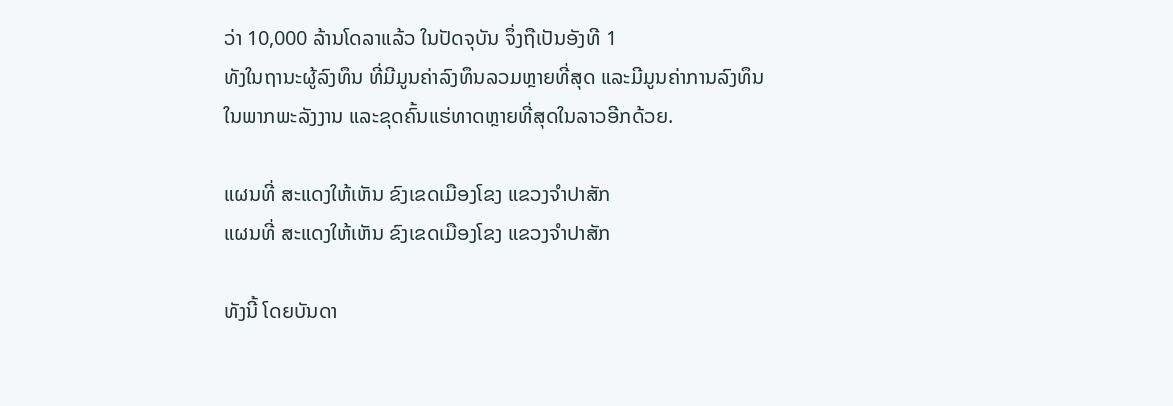ວ່າ 10,000 ລ້ານໂດລາແລ້ວ ໃນປັດຈຸບັນ ຈຶ່ງຖືເປັນອັງທີ 1
ທັງໃນຖານະຜູ້ລົງທຶນ ທີ່ມີມູນຄ່າລົງທຶນລວມຫຼາຍທີ່ສຸດ ແລະມີມູນຄ່າການລົງທຶນ
ໃນພາກພະລັງງານ ແລະຂຸດຄົ້ນແຮ່ທາດຫຼາຍທີ່ສຸດໃນລາວອີກດ້ວຍ.

ແຜນທີ່ ສະແດງໃຫ້ເຫັນ ຂົງເຂດເມືອງໂຂງ ແຂວງຈຳປາສັກ
ແຜນທີ່ ສະແດງໃຫ້ເຫັນ ຂົງເຂດເມືອງໂຂງ ແຂວງຈຳປາສັກ

ທັງນີ້ ໂດຍບັນດາ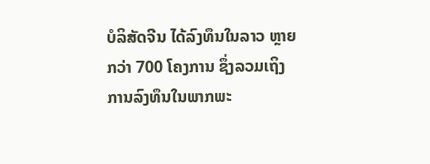ບໍລິສັດຈີນ ໄດ້ລົງທຶນໃນລາວ ຫຼາຍກວ່າ 700 ໂຄງການ ຊຶ່ງລວມເຖິງ
ການລົງທຶນໃນພາກພະ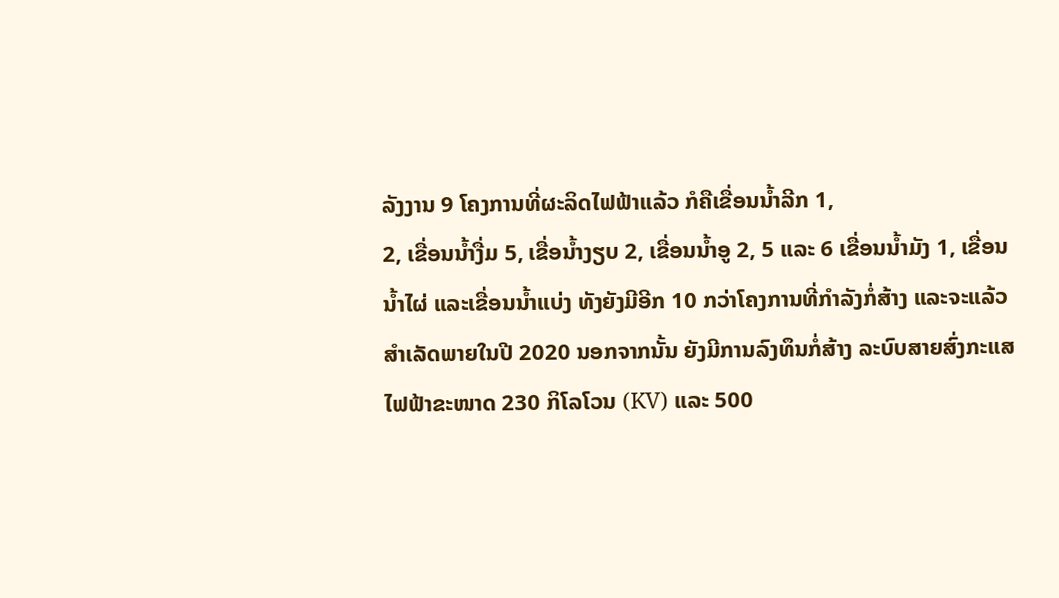ລັງງານ 9 ໂຄງການທີ່ຜະລິດໄຟຟ້າແລ້ວ ກໍຄືເຂື່ອນນ້ຳລີກ 1,
2, ເຂື່ອນນ້ຳງື່ມ 5, ເຂື່ອນ້ຳງຽບ 2, ເຂື່ອນນ້ຳອູ 2, 5 ແລະ 6 ເຂື່ອນນ້ຳມັງ 1, ເຂື່ອນ
ນ້ຳໄຜ່ ແລະເຂື່ອນນ້ຳແບ່ງ ທັງຍັງມີອີກ 10 ກວ່າໂຄງການທີ່ກຳລັງກໍ່ສ້າງ ແລະຈະແລ້ວ
ສຳເລັດພາຍໃນປີ 2020 ນອກຈາກນັ້ນ ຍັງມີການລົງທຶນກໍ່ສ້າງ ລະບົບສາຍສົ່ງກະແສ
ໄຟຟ້າຂະໜາດ 230 ກິໂລໂວນ (KV) ແລະ 500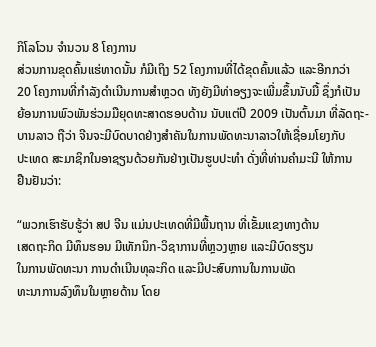ກິໂລໂວນ ຈຳນວນ 8 ໂຄງການ
ສ່ວນການຂຸດຄົ້ນແຮ່ທາດນັ້ນ ກໍມີເຖິງ 52 ໂຄງການທີ່ໄດ້ຂຸດຄົ້ນແລ້ວ ແລະອີກກວ່າ
20 ໂຄງການທີ່ກຳລັງດຳເນີນການສຳຫຼວດ ທັງຍັງມີທ່າອຽງຈະເພີ່ມຂຶ້ນນັບມື້ ຊຶ່ງກໍເປັນ
ຍ້ອນການພົວພັນຮ່ວມມືຍຸດທະສາດຮອບດ້ານ ນັບແຕ່ປີ 2009 ເປັນຕົ້ນມາ ທີ່ລັດຖະ-
ບານລາວ ຖືວ່າ ຈີນຈະມີບົດບາດຢ່າງສຳຄັນໃນການພັດທະນາລາວໃຫ້ເຊື່ອມໂຍງກັບ
ປະເທດ ສະມາຊິກໃນອາຊຽນດ້ວຍກັນຢ່າງເປັນຮູບປະທຳ ດັ່ງທີ່ທ່ານຄຳມະນີ ໃຫ້ການ
ຢືນຢັນວ່າ:

“ພວກເຮົາຮັບຮູ້ວ່າ ສປ ຈີນ ແມ່ນປະເທດທີ່ມີພື້ນຖານ ທີ່ເຂັ້ມແຂງທາງດ້ານ
ເສດຖະກິດ ມີທຶນຮອນ ມີເທັກນິກ-ວິຊາການທີ່ຫຼວງຫຼາຍ ແລະມີບົດຮຽນ
ໃນການພັດທະນາ ການດຳເນີນທຸລະກິດ ແລະມີປະສົບການໃນການພັດ
ທະນາການລົງທຶນໃນຫຼາຍດ້ານ ໂດຍ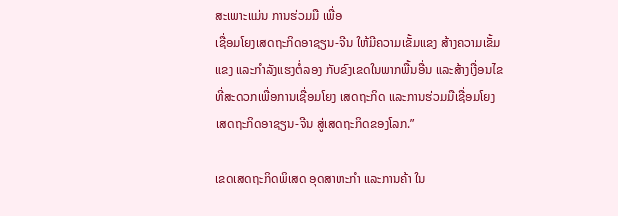ສະເພາະແມ່ນ ການຮ່ວມມື ເພື່ອ
ເຊື່ອມໂຍງເສດຖະກິດອາຊຽນ-ຈີນ ໃຫ້ມີຄວາມເຂັ້ມແຂງ ສ້າງຄວາມເຂັ້ມ
ແຂງ ແລະກຳລັງແຮງຕໍ່ລອງ ກັບຂົງເຂດໃນພາກພື້ນອື່ນ ແລະສ້າງເງື່ອນໄຂ
ທີ່ສະດວກເພື່ອການເຊື່ອມໂຍງ ເສດຖະກິດ ແລະການຮ່ວມມືເຊື່ອມໂຍງ
ເສດຖະກິດອາຊຽນ-ຈີນ ສູ່ເສດຖະກິດຂອງໂລກ.”

ເຂດເສດຖະກິດພິເສດ ອຸດສາຫະກຳ ແລະການຄ້າ ໃນ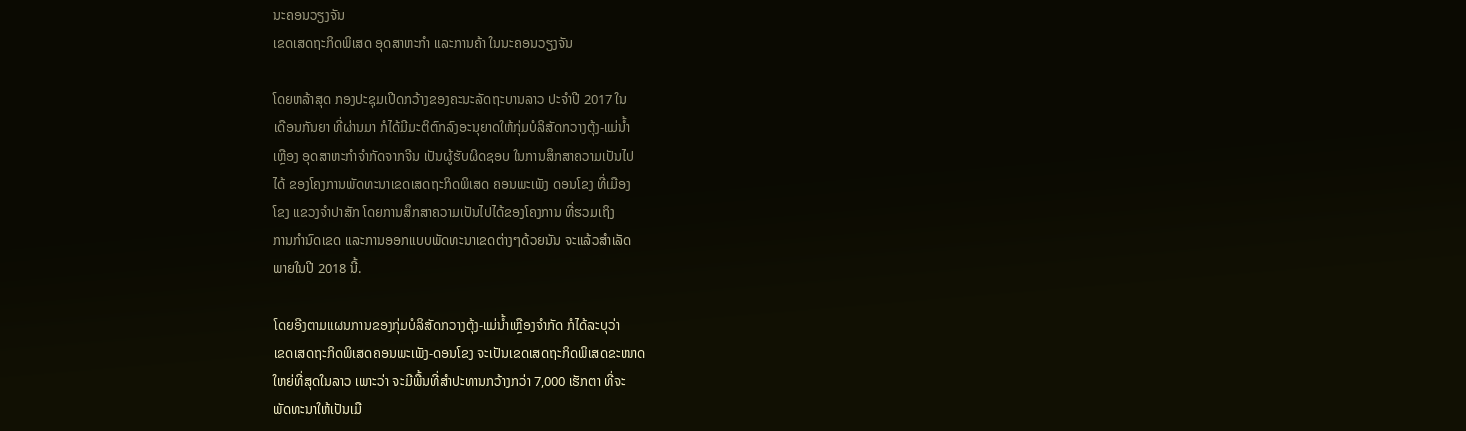ນະຄອນວຽງຈັນ
ເຂດເສດຖະກິດພິເສດ ອຸດສາຫະກຳ ແລະການຄ້າ ໃນນະຄອນວຽງຈັນ

ໂດຍຫລ້າສຸດ ກອງປະຊຸມເປີດກວ້າງຂອງຄະນະລັດຖະບານລາວ ປະຈຳປີ 2017 ໃນ
ເດືອນກັນຍາ ທີ່ຜ່ານມາ ກໍໄດ້ມີມະຕິຕົກລົງອະນຸຍາດໃຫ້ກຸ່ມບໍລິສັດກວາງຕຸ້ງ-ແມ່ນ້ຳ
ເຫຼືອງ ອຸດສາຫະກຳຈຳກັດຈາກຈີນ ເປັນຜູ້ຮັບຜິດຊອບ ໃນການສຶກສາຄວາມເປັນໄປ
ໄດ້ ຂອງໂຄງການພັດທະນາເຂດເສດຖະກິດພິເສດ ຄອນພະເພັງ ດອນໂຂງ ທີ່ເມືອງ
ໂຂງ ແຂວງຈຳປາສັກ ໂດຍການສຶກສາຄວາມເປັນໄປໄດ້ຂອງໂຄງການ ທີ່ຮວມເຖິງ
ການກຳນົດເຂດ ແລະການອອກແບບພັດທະນາເຂດຕ່າງໆດ້ວຍນັນ ຈະແລ້ວສຳເລັດ
ພາຍໃນປີ 2018 ນີ້.

ໂດຍອີງຕາມແຜນການຂອງກຸ່ມບໍລິສັດກວາງຕຸ້ງ-ແມ່ນ້ຳເຫຼືອງຈຳກັດ ກໍໄດ້ລະບຸວ່າ
ເຂດເສດຖະກິດພິເສດຄອນພະເພັງ-ດອນໂຂງ ຈະເປັນເຂດເສດຖະກິດພິເສດຂະໜາດ
ໃຫຍ່ທີ່ສຸດໃນລາວ ເພາະວ່າ ຈະມີພື້ນທີ່ສຳປະທານກວ້າງກວ່າ 7,000 ເຮັກຕາ ທີ່ຈະ
ພັດທະນາໃຫ້ເປັນເມື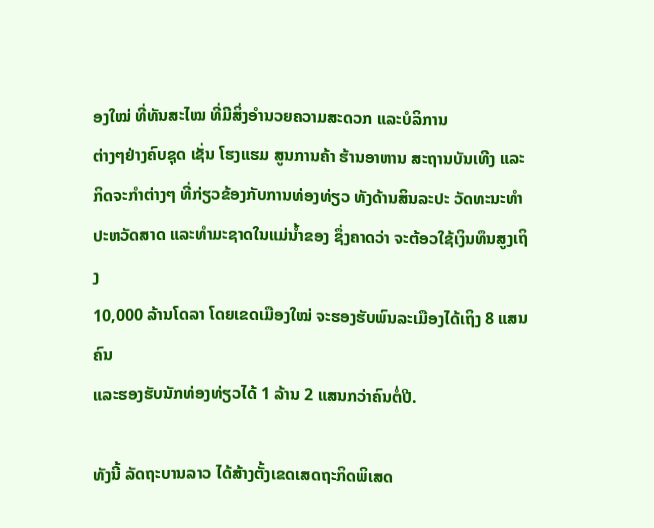ອງໃໝ່ ທີ່ທັນສະໄໝ ທີ່ມີສິ່ງອຳນວຍຄວາມສະດວກ ແລະບໍລິການ
ຕ່າງໆຢ່າງຄົບຊຸດ ເຊັ່ນ ໂຮງແຮມ ສູນການຄ້າ ຮ້ານອາຫານ ສະຖານບັນເທີງ ແລະ
ກິດຈະກຳຕ່າງໆ ທີ່ກ່ຽວຂ້ອງກັບການທ່ອງທ່ຽວ ທັງດ້ານສິນລະປະ ວັດທະນະທຳ
ປະຫວັດສາດ ແລະທຳມະຊາດໃນແມ່ນ້ຳຂອງ ຊຶ່ງຄາດວ່າ ຈະຕ້ອວໃຊ້ເງິນທຶນສູງເຖິງ
10,000 ລ້ານໂດລາ ໂດຍເຂດເມືອງໃໝ່ ຈະຮອງຮັບພົນລະເມືອງໄດ້ເຖິງ 8 ແສນຄົນ
ແລະຮອງຮັບນັກທ່ອງທ່ຽວໄດ້ 1 ລ້ານ 2 ແສນກວ່າຄົນຕໍ່ປີ.

ທັງນີ້ ລັດຖະບານລາວ ໄດ້ສ້າງຕັ້ງເຂດເສດຖະກິດພິເສດ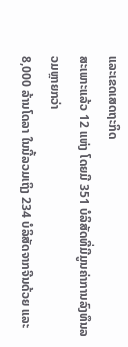ແລະເຂດເສດຖະກິດ
ສະເພາະແລ້ວ 12 ແຫ່ງ ໂດຍມີ 351 ບໍລິສັດທີ່ມີມູນຄ່າການລົງທຶນລວມຫຼາຍກວ່າ
8,000 ລ້ານໂດລາ ໃນນີ້ລວມເຖິງ 234 ບໍລິສັດຈາກຈີນດ້ວຍ ແລະ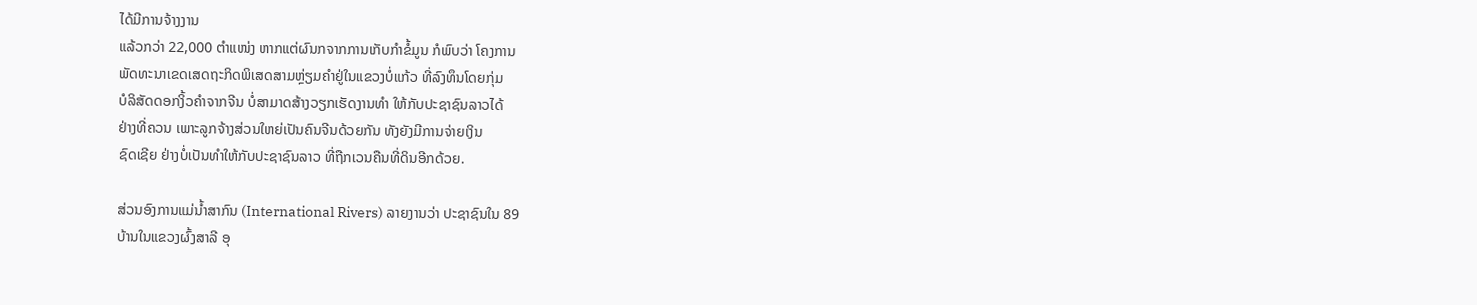ໄດ້ມີການຈ້າງງານ
ແລ້ວກວ່າ 22,000 ຕຳແໜ່ງ ຫາກແຕ່ຜົນກຈາກການເກັບກຳຂໍ້ມູນ ກໍພົບວ່າ ໂຄງການ
ພັດທະນາເຂດເສດຖະກິດພິເສດສາມຫຼ່ຽມຄຳຢູ່ໃນແຂວງບໍ່ແກ້ວ ທີ່ລົງທຶນໂດຍກຸ່ມ
ບໍລິສັດດອກງິ້ວຄຳຈາກຈີນ ບໍ່ສາມາດສ້າງວຽກເຮັດງານທຳ ໃຫ້ກັບປະຊາຊົນລາວໄດ້
ຢ່າງທີ່ຄວນ ເພາະລູກຈ້າງສ່ວນໃຫຍ່ເປັນຄົນຈີນດ້ວຍກັນ ທັງຍັງມີການຈ່າຍເງິນ
ຊົດເຊີຍ ຢ່າງບໍ່ເປັນທຳໃຫ້ກັບປະຊາຊົນລາວ ທີ່ຖືກເວນຄືນທີ່ດິນອີກດ້ວຍ.

ສ່ວນອົງການແມ່ນ້ຳສາກົນ (International Rivers) ລາຍງານວ່າ ປະຊາຊົນໃນ 89
ບ້ານໃນແຂວງຜົ້ງສາລີ ອຸ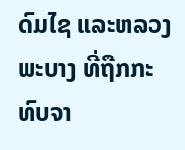ດົມໄຊ ແລະຫລວງພະບາງ ທີ່ຖືກກະທົບຈາ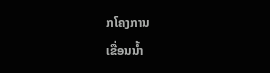ກໂຄງການ
ເຂື່ອນນ້ຳ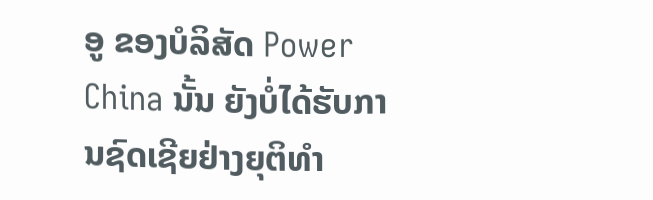ອູ ຂອງບໍລິສັດ Power China ນັ້ນ ຍັງບໍ່ໄດ້ຮັບການຊົດເຊີຍຢ່າງຍຸຕິທຳ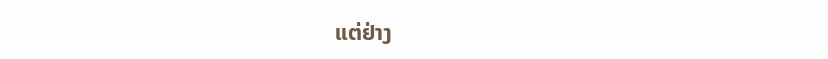ແຕ່ຢ່າງ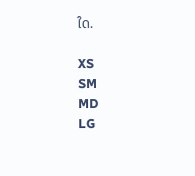ໃດ.

XS
SM
MD
LG